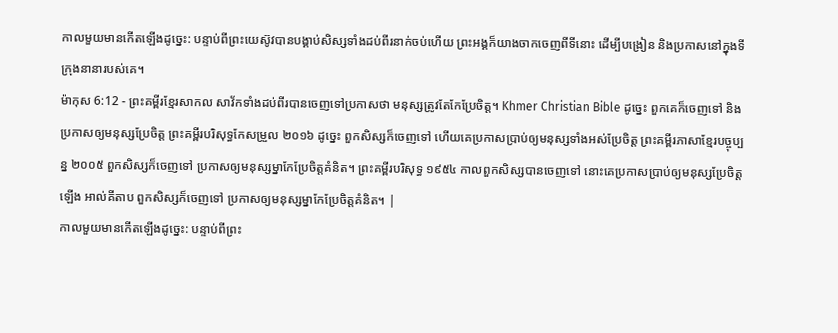កាលមួយមានកើតឡើងដូច្នេះ: បន្ទាប់ពីព្រះយេស៊ូវបានបង្គាប់សិស្សទាំងដប់ពីរនាក់ចប់ហើយ ព្រះអង្គក៏យាងចាកចេញពីទីនោះ ដើម្បីបង្រៀន និងប្រកាសនៅក្នុងទីក្រុងនានារបស់គេ។
ម៉ាកុស 6:12 - ព្រះគម្ពីរខ្មែរសាកល សាវ័កទាំងដប់ពីរបានចេញទៅប្រកាសថា មនុស្សត្រូវតែកែប្រែចិត្ត។ Khmer Christian Bible ដូច្នេះ ពួកគេក៏ចេញទៅ និងប្រកាសឲ្យមនុស្សប្រែចិត្ដ ព្រះគម្ពីរបរិសុទ្ធកែសម្រួល ២០១៦ ដូច្នេះ ពួកសិស្សក៏ចេញទៅ ហើយគេប្រកាសប្រាប់ឲ្យមនុស្សទាំងអស់ប្រែចិត្ត ព្រះគម្ពីរភាសាខ្មែរបច្ចុប្បន្ន ២០០៥ ពួកសិស្សក៏ចេញទៅ ប្រកាសឲ្យមនុស្សម្នាកែប្រែចិត្តគំនិត។ ព្រះគម្ពីរបរិសុទ្ធ ១៩៥៤ កាលពួកសិស្សបានចេញទៅ នោះគេប្រកាសប្រាប់ឲ្យមនុស្សប្រែចិត្តឡើង អាល់គីតាប ពួកសិស្សក៏ចេញទៅ ប្រកាសឲ្យមនុស្សម្នាកែប្រែចិត្ដគំនិត។ |
កាលមួយមានកើតឡើងដូច្នេះ: បន្ទាប់ពីព្រះ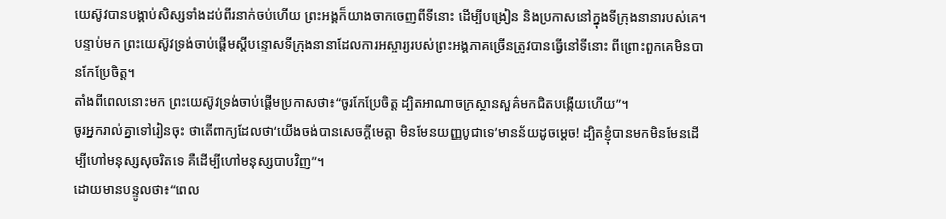យេស៊ូវបានបង្គាប់សិស្សទាំងដប់ពីរនាក់ចប់ហើយ ព្រះអង្គក៏យាងចាកចេញពីទីនោះ ដើម្បីបង្រៀន និងប្រកាសនៅក្នុងទីក្រុងនានារបស់គេ។
បន្ទាប់មក ព្រះយេស៊ូវទ្រង់ចាប់ផ្ដើមស្ដីបន្ទោសទីក្រុងនានាដែលការអស្ចារ្យរបស់ព្រះអង្គភាគច្រើនត្រូវបានធ្វើនៅទីនោះ ពីព្រោះពួកគេមិនបានកែប្រែចិត្ត។
តាំងពីពេលនោះមក ព្រះយេស៊ូវទ្រង់ចាប់ផ្ដើមប្រកាសថា៖“ចូរកែប្រែចិត្ត ដ្បិតអាណាចក្រស្ថានសួគ៌មកជិតបង្កើយហើយ”។
ចូរអ្នករាល់គ្នាទៅរៀនចុះ ថាតើពាក្យដែលថា‘យើងចង់បានសេចក្ដីមេត្តា មិនមែនយញ្ញបូជាទេ’មានន័យដូចម្ដេច! ដ្បិតខ្ញុំបានមកមិនមែនដើម្បីហៅមនុស្សសុចរិតទេ គឺដើម្បីហៅមនុស្សបាបវិញ”។
ដោយមានបន្ទូលថា៖“ពេល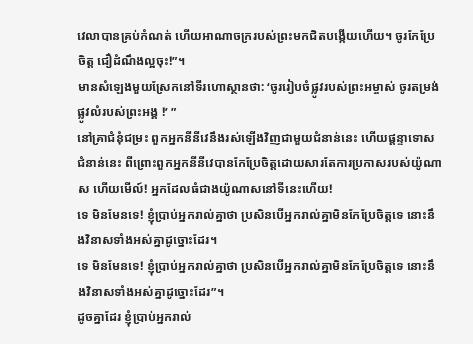វេលាបានគ្រប់កំណត់ ហើយអាណាចក្ររបស់ព្រះមកជិតបង្កើយហើយ។ ចូរកែប្រែចិត្ត ជឿដំណឹងល្អចុះ!”។
មានសំឡេងមួយស្រែកនៅទីរហោស្ថានថា: ‘ចូររៀបចំផ្លូវរបស់ព្រះអម្ចាស់ ចូរតម្រង់ផ្លូវលំរបស់ព្រះអង្គ !’ ”
នៅគ្រាជំនុំជម្រះ ពួកអ្នកនីនីវេនឹងរស់ឡើងវិញជាមួយជំនាន់នេះ ហើយផ្ដន្ទាទោសជំនាន់នេះ ពីព្រោះពួកអ្នកនីនីវេបានកែប្រែចិត្តដោយសារតែការប្រកាសរបស់យ៉ូណាស ហើយមើល៍! អ្នកដែលធំជាងយ៉ូណាសនៅទីនេះហើយ!
ទេ មិនមែនទេ! ខ្ញុំប្រាប់អ្នករាល់គ្នាថា ប្រសិនបើអ្នករាល់គ្នាមិនកែប្រែចិត្តទេ នោះនឹងវិនាសទាំងអស់គ្នាដូច្នោះដែរ។
ទេ មិនមែនទេ! ខ្ញុំប្រាប់អ្នករាល់គ្នាថា ប្រសិនបើអ្នករាល់គ្នាមិនកែប្រែចិត្តទេ នោះនឹងវិនាសទាំងអស់គ្នាដូច្នោះដែរ”។
ដូចគ្នាដែរ ខ្ញុំប្រាប់អ្នករាល់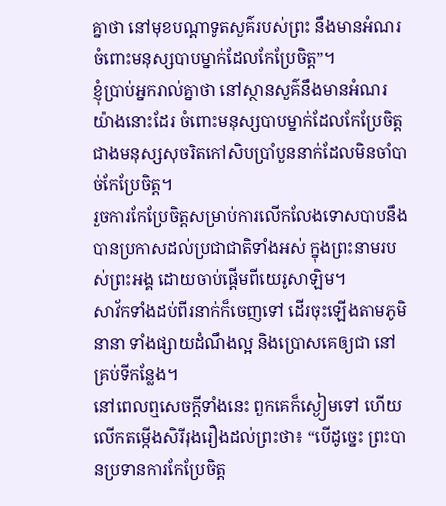គ្នាថា នៅមុខបណ្ដាទូតសួគ៌របស់ព្រះ នឹងមានអំណរចំពោះមនុស្សបាបម្នាក់ដែលកែប្រែចិត្ត”។
ខ្ញុំប្រាប់អ្នករាល់គ្នាថា នៅស្ថានសួគ៌នឹងមានអំណរយ៉ាងនោះដែរ ចំពោះមនុស្សបាបម្នាក់ដែលកែប្រែចិត្ត ជាងមនុស្សសុចរិតកៅសិបប្រាំបួននាក់ដែលមិនចាំបាច់កែប្រែចិត្ត។
រួចការកែប្រែចិត្តសម្រាប់ការលើកលែងទោសបាបនឹងបានប្រកាសដល់ប្រជាជាតិទាំងអស់ ក្នុងព្រះនាមរបស់ព្រះអង្គ ដោយចាប់ផ្ដើមពីយេរូសាឡិម។
សាវ័កទាំងដប់ពីរនាក់ក៏ចេញទៅ ដើរចុះឡើងតាមភូមិនានា ទាំងផ្សាយដំណឹងល្អ និងប្រោសគេឲ្យជា នៅគ្រប់ទីកន្លែង។
នៅពេលឮសេចក្ដីទាំងនេះ ពួកគេក៏ស្ងៀមទៅ ហើយលើកតម្កើងសិរីរុងរឿងដល់ព្រះថា៖ “បើដូច្នេះ ព្រះបានប្រទានការកែប្រែចិត្ត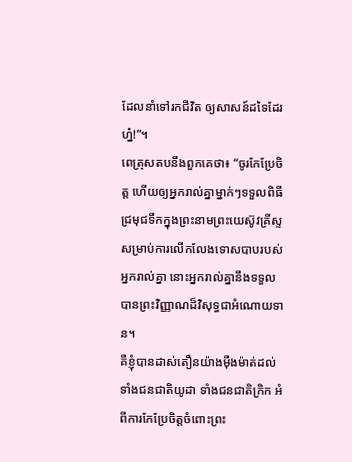ដែលនាំទៅរកជីវិត ឲ្យសាសន៍ដទៃដែរហ្ន៎!”។
ពេត្រុសតបនឹងពួកគេថា៖ “ចូរកែប្រែចិត្ត ហើយឲ្យអ្នករាល់គ្នាម្នាក់ៗទទួលពិធីជ្រមុជទឹកក្នុងព្រះនាមព្រះយេស៊ូវគ្រីស្ទ សម្រាប់ការលើកលែងទោសបាបរបស់អ្នករាល់គ្នា នោះអ្នករាល់គ្នានឹងទទួលបានព្រះវិញ្ញាណដ៏វិសុទ្ធជាអំណោយទាន។
គឺខ្ញុំបានដាស់តឿនយ៉ាងម៉ឺងម៉ាត់ដល់ទាំងជនជាតិយូដា ទាំងជនជាតិក្រិក អំពីការកែប្រែចិត្តចំពោះព្រះ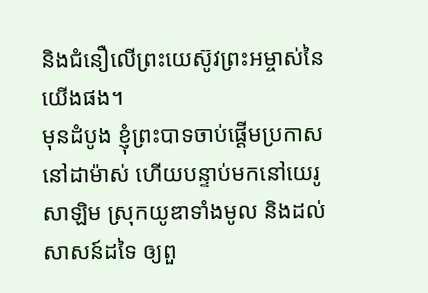និងជំនឿលើព្រះយេស៊ូវព្រះអម្ចាស់នៃយើងផង។
មុនដំបូង ខ្ញុំព្រះបាទចាប់ផ្ដើមប្រកាសនៅដាម៉ាស់ ហើយបន្ទាប់មកនៅយេរូសាឡិម ស្រុកយូឌាទាំងមូល និងដល់សាសន៍ដទៃ ឲ្យពួ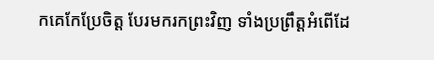កគេកែប្រែចិត្ត បែរមករកព្រះវិញ ទាំងប្រព្រឹត្តអំពើដែ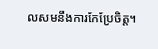លសមនឹងការកែប្រែចិត្ត។